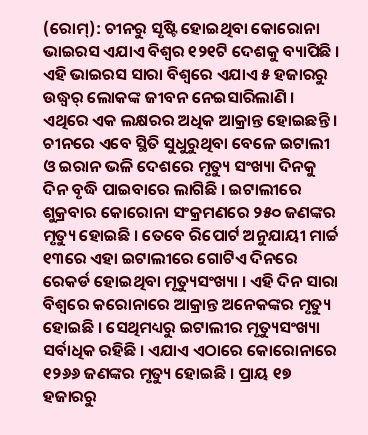(ରୋମ୍): ଚୀନରୁ ସୃଷ୍ଟି ହୋଇଥିବା କୋରୋନା ଭାଇରସ ଏଯାଏ ବିଶ୍ୱର ୧୨୧ଟି ଦେଶକୁ ବ୍ୟାପିଛି । ଏହି ଭାଇରସ ସାରା ବିଶ୍ୱରେ ଏଯାଏ ୫ ହଜାରରୁ ଉଦ୍ଧ୍ୱର୍ ଲୋକଙ୍କ ଜୀବନ ନେଇସାରିଲାଣି । ଏଥିରେ ଏକ ଲକ୍ଷରର ଅଧିକ ଆକ୍ରାନ୍ତ ହୋଇଛନ୍ତି । ଚୀନରେ ଏବେ ସ୍ଥିତି ସୁଧୁରୁଥିବା ବେଳେ ଇଟାଲୀ ଓ ଇରାନ ଭଳି ଦେଶରେ ମୃତ୍ୟୁ ସଂଖ୍ୟା ଦିନକୁ ଦିନ ବୃଦ୍ଧି ପାଇବାରେ ଲାଗିଛି । ଇଟାଲୀରେ ଶୁକ୍ରବାର କୋରୋନା ସଂକ୍ରମଣରେ ୨୫୦ ଜଣଙ୍କର ମୃତ୍ୟୁ ହୋଇଛି । ତେବେ ରିପୋର୍ଟ ଅନୁଯାୟୀ ମାର୍ଚ୍ଚ ୧୩ରେ ଏହା ଇଟାଲୀରେ ଗୋଟିଏ ଦିନରେ ରେକର୍ଡ ହୋଇଥିବା ମୃତ୍ୟୁସଂଖ୍ୟା । ଏହି ଦିନ ସାରା ବିଶ୍ୱରେ କରୋନାରେ ଆକ୍ରାନ୍ତ ଅନେକଙ୍କର ମୃତ୍ୟୁ ହୋଇଛି । ସେଥିମଧ୍ୟରୁ ଇଟାଲୀର ମୃତ୍ୟୁସଂଖ୍ୟା ସର୍ବାଧିକ ରହିଛି । ଏଯାଏ ଏଠାରେ କୋରୋନାରେ ୧୨୬୬ ଜଣଙ୍କର ମୃତ୍ୟୁ ହୋଇଛି । ପ୍ରାୟ ୧୭ ହଜାରରୁ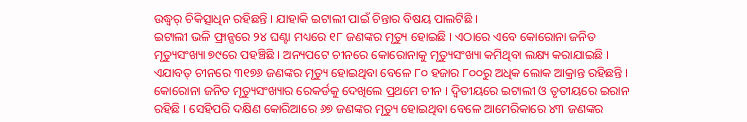ଉଦ୍ଧ୍ୱର୍ ଚିକିତ୍ସାଧିନ ରହିଛନ୍ତି । ଯାହାକି ଇଟାଲୀ ପାଇଁ ଚିନ୍ତାର ବିଷୟ ପାଲଟିଛି ।
ଇଟାଲୀ ଭଳି ଫ୍ରାନ୍ସରେ ୨୪ ଘଣ୍ଟା ମଧ୍ୟରେ ୧୮ ଜଣଙ୍କର ମୃତ୍ୟୁ ହୋଇଛି । ଏଠାରେ ଏବେ କୋରୋନା ଜନିତ ମୃତ୍ୟୁସଂଖ୍ୟା ୭୯ରେ ପହଞ୍ଚିଛି । ଅନ୍ୟପଟେ ଚୀନରେ କୋରୋନାକୁ ମୃତ୍ୟୁସଂଖ୍ୟା କମିଥିବା ଲକ୍ଷ୍ୟ କରାଯାଇଛି । ଏଯାବତ୍ ଚୀନରେ ୩୧୭୬ ଜଣଙ୍କର ମୃତ୍ୟୁ ହୋଇଥିବା ବେଳେ ୮୦ ହଜାର ୮୦୦ରୁ ଅଧିକ ଲୋକ ଆକ୍ରାନ୍ତ ରହିଛନ୍ତି । କୋରୋନା ଜନିତ ମୃତ୍ୟୁସଂଖ୍ୟାର ରେକର୍ଡକୁ ଦେଖିଲେ ପ୍ରଥମେ ଚୀନ । ଦ୍ୱିତୀୟରେ ଇଟାଲୀ ଓ ତୃତୀୟରେ ଇରାନ ରହିଛି । ସେହିପରି ଦକ୍ଷିଣ କୋରିଆରେ ୬୭ ଜଣଙ୍କର ମୃତ୍ୟୁ ହୋଇଥିବା ବେଳେ ଆମେରିକାରେ ୪୩ ଜଣଙ୍କର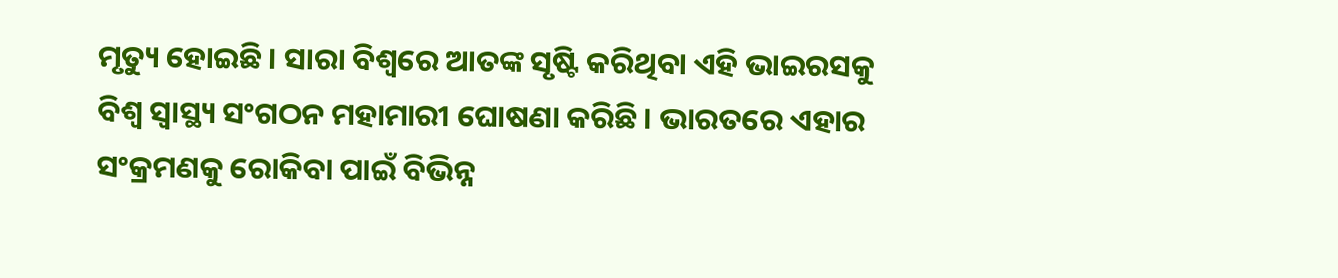ମୃତ୍ୟୁ ହୋଇଛି । ସାରା ବିଶ୍ୱରେ ଆତଙ୍କ ସୃଷ୍ଟି କରିଥିବା ଏହି ଭାଇରସକୁ ବିଶ୍ୱ ସ୍ୱାସ୍ଥ୍ୟ ସଂଗଠନ ମହାମାରୀ ଘୋଷଣା କରିଛି । ଭାରତରେ ଏହାର ସଂକ୍ରମଣକୁ ରୋକିବା ପାଇଁ ବିଭିନ୍ନ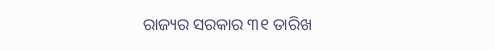ରାଜ୍ୟର ସରକାର ୩୧ ତାରିଖ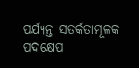ପର୍ଯ୍ୟନ୍ତ ସତର୍କତାମୂଳକ ପଦକ୍ଷେପ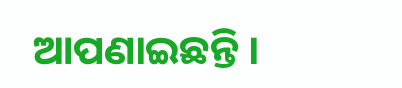ଆପଣାଇଛନ୍ତି ।